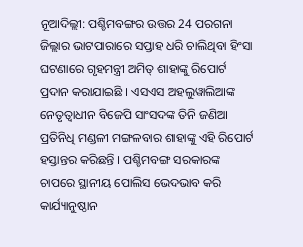ନୂଆଦିଲ୍ଲୀ: ପଶ୍ଚିମବଙ୍ଗର ଉତ୍ତର 24 ପରଗନା ଜିଲ୍ଲାର ଭାଟପାରାରେ ସପ୍ତାହ ଧରି ଚାଲିଥିବା ହିଂସା ଘଟଣାରେ ଗୃହମନ୍ତ୍ରୀ ଅମିତ୍ ଶାହାଙ୍କୁ ରିପୋର୍ଟ ପ୍ରଦାନ କରାଯାଇଛି । ଏସଏସ ଅହଲୁୱାଲିଆଙ୍କ ନେତୃତ୍ବାଧୀନ ବିଜେପି ସାଂସଦଙ୍କ ତିନି ଜଣିଆ ପ୍ରତିନିଧି ମଣ୍ଡଳୀ ମଙ୍ଗଳବାର ଶାହାଙ୍କୁ ଏହି ରିପୋର୍ଟ ହସ୍ତାନ୍ତର କରିଛନ୍ତି । ପଶ୍ଚିମବଙ୍ଗ ସରକାରଙ୍କ ଚାପରେ ସ୍ଥାନୀୟ ପୋଲିସ ଭେଦଭାବ କରି କାର୍ଯ୍ୟାନୁଷ୍ଠାନ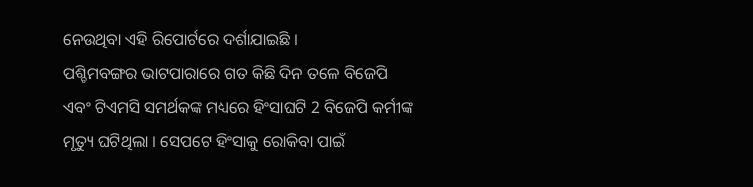ନେଉଥିବା ଏହି ରିପୋର୍ଟରେ ଦର୍ଶାଯାଇଛି ।
ପଶ୍ଚିମବଙ୍ଗର ଭାଟପାରାରେ ଗତ କିଛି ଦିନ ତଳେ ବିଜେପି ଏବଂ ଟିଏମସି ସମର୍ଥକଙ୍କ ମଧ୍ୟରେ ହିଂସାଘଟି 2 ବିଜେପି କର୍ମୀଙ୍କ ମୃତ୍ୟୁ ଘଟିଥିଲା । ସେପଟେ ହିଂସାକୁ ରୋକିବା ପାଇଁ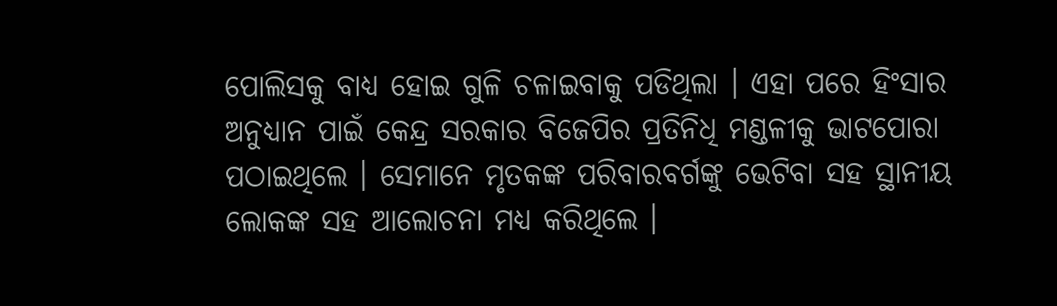ପୋଲିସକୁ ବାଧ୍ୟ ହୋଇ ଗୁଳି ଚଳାଇବାକୁ ପଡିଥିଲା । ଏହା ପରେ ହିଂସାର ଅନୁଧ୍ୟାନ ପାଇଁ କେନ୍ଦ୍ର ସରକାର ବିଜେପିର ପ୍ରତିନିଧି ମଣ୍ଡଳୀକୁ ଭାଟପୋରା ପଠାଇଥିଲେ । ସେମାନେ ମୃତକଙ୍କ ପରିବାରବର୍ଗଙ୍କୁ ଭେଟିବା ସହ ସ୍ଥାନୀୟ ଲୋକଙ୍କ ସହ ଆଲୋଚନା ମଧ୍ୟ କରିଥିଲେ ।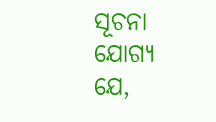ସୂଚନା ଯୋଗ୍ୟ ଯେ,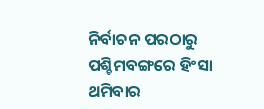ନିର୍ବାଚନ ପରଠାରୁ ପଶ୍ଚିମବଙ୍ଗରେ ହିଂସା ଥମିବାର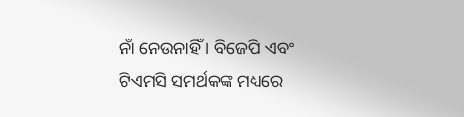ନାଁ ନେଉନାହିଁ । ବିଜେପି ଏବଂ ଟିଏମସି ସମର୍ଥକଙ୍କ ମଧ୍ୟରେ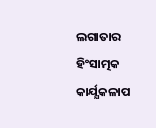ଲଗାତାର ହିଂସାତ୍ମକ କାର୍ଯ୍ଯକଳାପ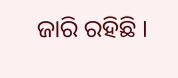ଜାରି ରହିଛି ।